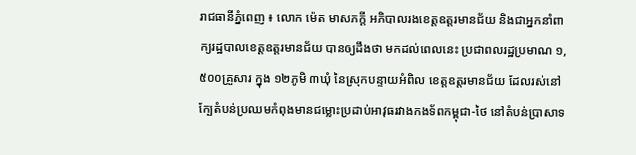រាជធានីភ្នំពេញ ៖ លោក ម៉េត មាសភក្តី អភិបាលរងខេត្តឧត្តរមានជ័យ និងជាអ្នកនាំពាក្យរដ្ឋបាលខេត្តឧត្តរមានជ័យ បានឲ្យដឹងថា មកដល់ពេលនេះ ប្រជាពលរដ្ឋប្រមាណ ១,៥០០គ្រួសារ ក្នុង ១២ភូមិ ៣ឃុំ នៃស្រុកបន្ទាយអំពិល ខេត្តឧត្តរមានជ័យ ដែលរស់នៅក្បែតំបន់ប្រឈមកំពុងមានជម្លោះប្រដាប់អាវុធរវាងកងទ័ពកម្ពុជា-ថៃ នៅតំបន់ប្រាសាទ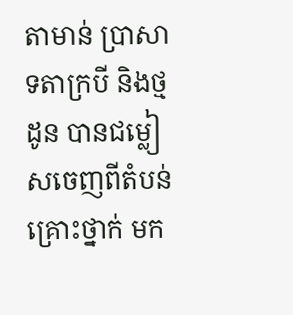តាមាន់ ប្រាសាទតាក្របី និងថ្មដូន បានជម្លៀសចេញពីតំបន់គ្រោះថ្នាក់ មក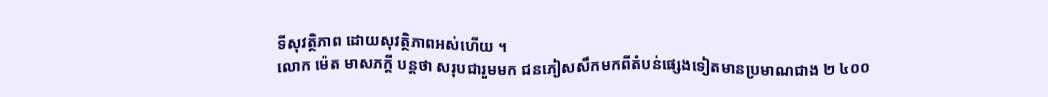ទីសុវត្ថិភាព ដោយសុវត្ថិភាពអស់ហើយ ។
លោក ម៉េត មាសភក្តី បន្តថា សរុបជារួមមក ជនភៀសសឹកមកពីតំបន់ផ្សេងទៀតមានប្រមាណជាង ២ ៤០០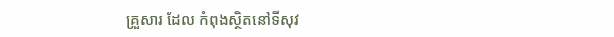គ្រួសារ ដែល កំពុងស្ថិតនៅទីសុវ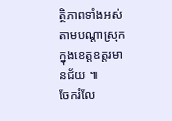ត្ថិភាពទាំងអស់តាមបណ្តាស្រុក ក្នុងខេត្តឧត្តរមានជ័យ ៕
ចែករំលែ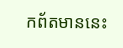កព័តមាននេះ